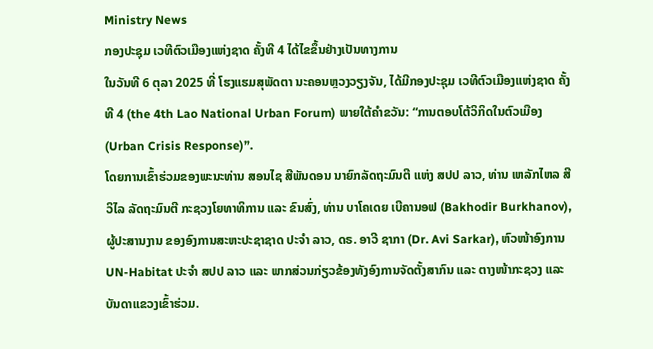Ministry News
ກອງປະຊຸມ ເວທີຕົວເມືອງແຫ່ງຊາດ ຄັ້ງທີ 4 ໄດ້ໄຂຂຶ້ນຢ່າງເປັນທາງການ
ໃນວັນທີ 6 ຕຸລາ 2025 ທີ່ ໂຮງແຮມສຸພັດຕາ ນະຄອນຫຼວງວຽງຈັນ, ໄດ້ມີກອງປະຊຸມ ເວທີຕົວເມືອງແຫ່ງຊາດ ຄັ້ງທີ 4 (the 4th Lao National Urban Forum) ພາຍໃຕ້ຄໍາຂວັນ: “ການຕອບໂຕ້ວິກິດໃນຕົວເມືອງ (Urban Crisis Response)”.
ໂດຍການເຂົ້າຮ່ວມຂອງພະນະທ່ານ ສອນໄຊ ສີພັນດອນ ນາຍົກລັດຖະມົນຕີ ແຫ່ງ ສປປ ລາວ, ທ່ານ ເຫລັກໄຫລ ສີວິໄລ ລັດຖະມົນຕີ ກະຊວງໂຍທາທິການ ແລະ ຂົນສົ່ງ, ທ່ານ ບາໂຄເດຍ ເບີຄານອຟ (Bakhodir Burkhanov), ຜູ້ປະສານງານ ຂອງອົງການສະຫະປະຊາຊາດ ປະຈໍາ ລາວ, ດຣ. ອາວີ ຊາກາ (Dr. Avi Sarkar), ຫົວໜ້າອົງການ UN-Habitat ປະຈໍາ ສປປ ລາວ ແລະ ພາກສ່ວນກ່ຽວຂ້ອງທັງອົງການຈັດຕັ້ງສາກົນ ແລະ ຕາງໜ້າກະຊວງ ແລະ ບັນດາແຂວງເຂົ້າຮ່ວມ.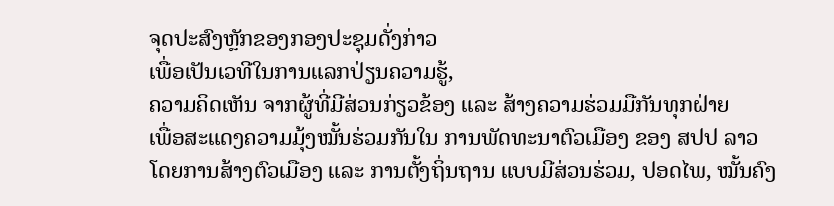ຈຸດປະສົງຫຼັກຂອງກອງປະຊຸມດັ່ງກ່າວ
ເພື່ອເປັນເວທີໃນການແລກປ່ຽນຄວາມຮູ້,
ຄວາມຄິດເຫັນ ຈາກຜູ້ທີ່ມີສ່ວນກ່ຽວຂ້ອງ ແລະ ສ້າງຄວາມຮ່ວມມືກັນທຸກຝ່າຍ
ເພື່ອສະແດງຄວາມມຸ້ງໝັ້ນຮ່ວມກັນໃນ ການພັດທະນາຕົວເມືອງ ຂອງ ສປປ ລາວ
ໂດຍການສ້າງຕົວເມືອງ ແລະ ການຕັ້ງຖິ່ນຖານ ແບບມີສ່ວນຮ່ວມ, ປອດໄພ, ໝັ້ນຄົງ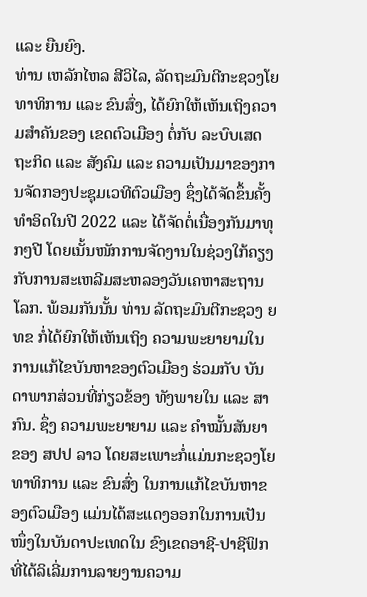ແລະ ຍືນຍົງ.
ທ່ານ ເຫລັກໄຫລ ສີວິໄລ, ລັດຖະມົນຕີກະຊວງໂຍທາທິການ ແລະ ຂົນສົ່ງ, ໄດ້ຍົກໃຫ້ເຫັນເຖິງຄວາມສຳຄັນຂອງ ເຂດຕົວເມືອງ ຕໍ່ກັບ ລະບົບເສດຖະກິດ ແລະ ສັງຄົມ ແລະ ຄວາມເປັນມາຂອງການຈັດກອງປະຊຸມເວທີຕົວເມືອງ ຊຶ່ງໄດ້ຈັດຂຶ້ນຄັ້ງທຳອິດໃນປີ 2022 ແລະ ໄດ້ຈັດຕໍ່ເນື່ອງກັນມາທຸກໆປີ ໂດຍເນັ້ນໜັກການຈັດງານໃນຊ່ວງໃກ້ຄຽງກັບການສະເຫລີມສະຫລອງວັນເຄຫາສະຖານໂລກ. ພ້ອມກັນນັ້ນ ທ່ານ ລັດຖະມົນຕີກະຊວງ ຍທຂ ກໍ່ໄດ້ຍົກໃຫ້ເຫັນເຖິງ ຄວາມພະຍາຍາມໃນການແກ້ໄຂບັນຫາຂອງຕົວເມືອງ ຮ່ວມກັບ ບັນດາພາກສ່ວນທີ່ກ່ຽວຂ້ອງ ທັງພາຍໃນ ແລະ ສາກົນ. ຊຶ່ງ ຄວາມພະຍາຍາມ ແລະ ຄຳໝັ້ນສັນຍາ ຂອງ ສປປ ລາວ ໂດຍສະເພາະກໍ່ແມ່ນກະຊວງໂຍທາທິການ ແລະ ຂົນສົ່ງ ໃນການແກ້ໄຂບັນຫາຂອງຕົວເມືອງ ແມ່ນໄດ້ສະແດງອອກໃນການເປັນໜຶ່ງໃນບັນດາປະເທດໃນ ຂົງເຂດອາຊີ-ປາຊີຟິກ ທີ່ໄດ້ລິເລີ່ມການລາຍງານຄວາມ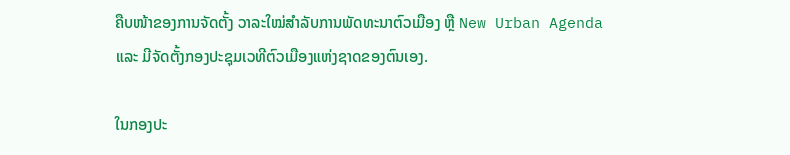ຄືບໜ້າຂອງການຈັດຕັ້ງ ວາລະໃໝ່ສຳລັບການພັດທະນາຕົວເມືອງ ຫຼື New Urban Agenda ແລະ ມີຈັດຕັ້ງກອງປະຊຸມເວທີຕົວເມືອງແຫ່ງຊາດຂອງຕົນເອງ.

ໃນກອງປະ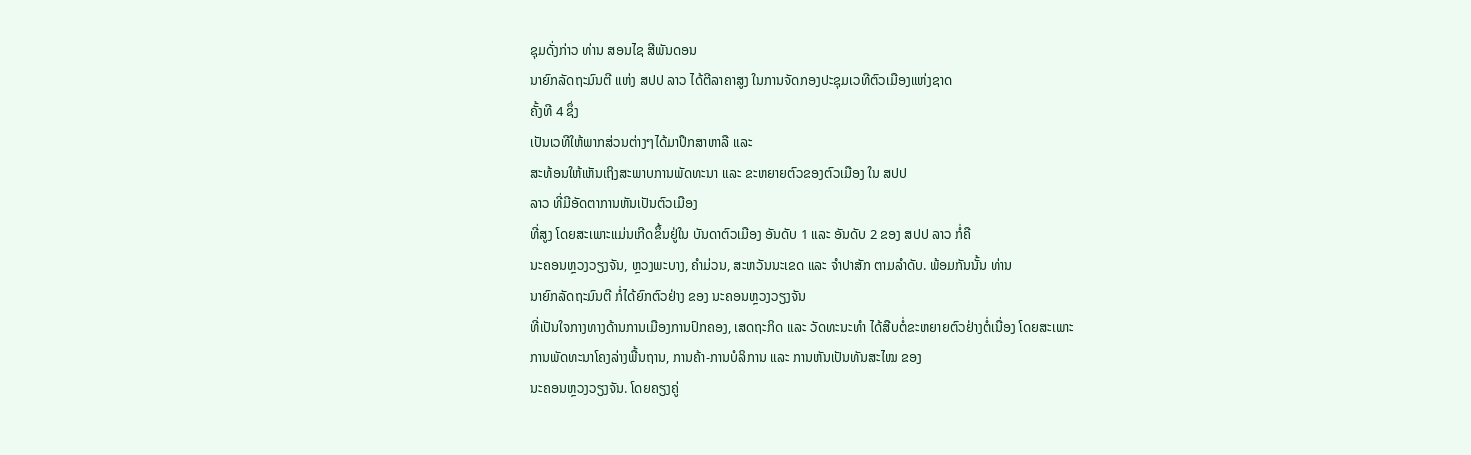ຊຸມດັ່ງກ່າວ ທ່ານ ສອນໄຊ ສີພັນດອນ
ນາຍົກລັດຖະມົນຕີ ແຫ່ງ ສປປ ລາວ ໄດ້ຕີລາຄາສູງ ໃນການຈັດກອງປະຊຸມເວທີຕົວເມືອງແຫ່ງຊາດ
ຄັ້ງທີ 4 ຊຶ່ງ
ເປັນເວທີໃຫ້ພາກສ່ວນຕ່າງໆໄດ້ມາປຶກສາຫາລື ແລະ
ສະທ້ອນໃຫ້ເຫັນເຖິງສະພາບການພັດທະນາ ແລະ ຂະຫຍາຍຕົວຂອງຕົວເມືອງ ໃນ ສປປ
ລາວ ທີ່ມີອັດຕາການຫັນເປັນຕົວເມືອງ
ທີ່ສູງ ໂດຍສະເພາະແມ່ນເກີດຂຶ້ນຢູ່ໃນ ບັນດາຕົວເມືອງ ອັນດັບ 1 ແລະ ອັນດັບ 2 ຂອງ ສປປ ລາວ ກໍ່ຄື
ນະຄອນຫຼວງວຽງຈັນ, ຫຼວງພະບາງ, ຄໍາມ່ວນ, ສະຫວັນນະເຂດ ແລະ ຈໍາປາສັກ ຕາມລໍາດັບ. ພ້ອມກັນນັ້ນ ທ່ານ
ນາຍົກລັດຖະມົນຕີ ກໍ່ໄດ້ຍົກຕົວຢ່າງ ຂອງ ນະຄອນຫຼວງວຽງຈັນ
ທີ່ເປັນໃຈກາງທາງດ້ານການເມືອງການປົກຄອງ, ເສດຖະກິດ ແລະ ວັດທະນະທໍາ ໄດ້ສືບຕໍ່ຂະຫຍາຍຕົວຢ່າງຕໍ່ເນື່ອງ ໂດຍສະເພາະ
ການພັດທະນາໂຄງລ່າງພື້ນຖານ, ການຄ້າ-ການບໍລິການ ແລະ ການຫັນເປັນທັນສະໄໝ ຂອງ
ນະຄອນຫຼວງວຽງຈັນ. ໂດຍຄຽງຄູ່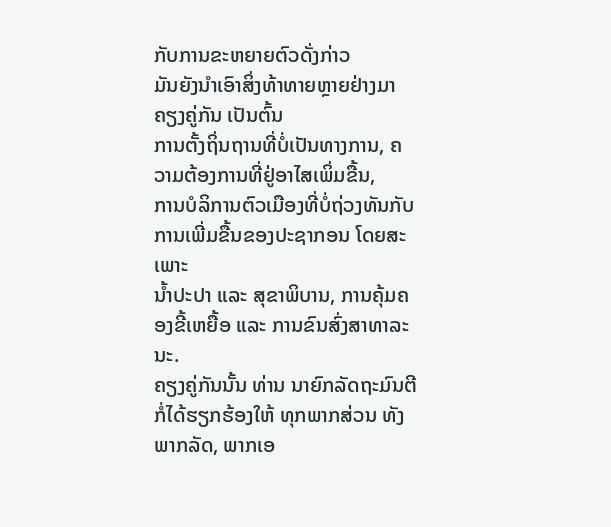ກັບການຂະຫຍາຍຕົວດັ່ງກ່າວ
ມັນຍັງນໍາເອົາສິ່ງທ້າທາຍຫຼາຍຢ່າງມາຄຽງຄູ່ກັນ ເປັນຕົ້ນ
ການຕັ້ງຖິ່ນຖານທີ່ບໍ່ເປັນທາງການ, ຄວາມຕ້ອງການທີ່ຢູ່ອາໄສເພິ່ມຂື້ນ,
ການບໍລິການຕົວເມືອງທີ່ບໍ່ຖ່ວງທັນກັບການເພີ່ມຂື້ນຂອງປະຊາກອນ ໂດຍສະເພາະ
ນໍ້າປະປາ ແລະ ສຸຂາພິບານ, ການຄຸ້ມຄອງຂີ້ເຫຍື້ອ ແລະ ການຂົນສົ່ງສາທາລະນະ.
ຄຽງຄູ່ກັນນັ້ນ ທ່ານ ນາຍົກລັດຖະມົນຕີ ກໍ່ໄດ້ຮຽກຮ້ອງໃຫ້ ທຸກພາກສ່ວນ ທັງພາກລັດ, ພາກເອ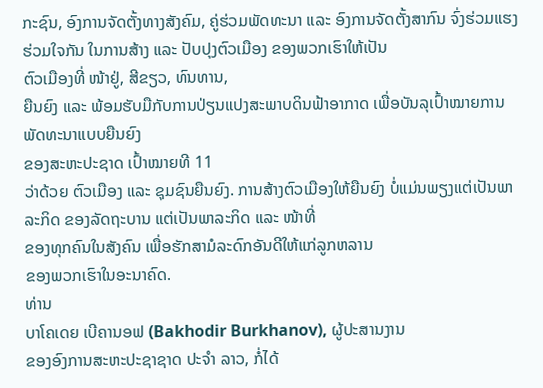ກະຊົນ, ອົງການຈັດຕັ້ງທາງສັງຄົມ, ຄູ່ຮ່ວມພັດທະນາ ແລະ ອົງການຈັດຕັ້ງສາກົນ ຈົ່ງຮ່ວມແຮງ ຮ່ວມໃຈກັນ ໃນການສ້າງ ແລະ ປັບປຸງຕົວເມືອງ ຂອງພວກເຮົາໃຫ້ເປັນ
ຕົວເມືອງທີ່ ໜ້າຢູ່, ສີຂຽວ, ທົນທານ,
ຍືນຍົງ ແລະ ພ້ອມຮັບມືກັບການປ່ຽນແປງສະພາບດິນຟ້າອາກາດ ເພື່ອບັນລຸເປົ້າໝາຍການພັດທະນາແບບຍືນຍົງ
ຂອງສະຫະປະຊາດ ເປົ້າໝາຍທີ 11
ວ່າດ້ວຍ ຕົວເມືອງ ແລະ ຊຸມຊົນຍືນຍົງ. ການສ້າງຕົວເມືອງໃຫ້ຍືນຍົງ ບໍ່ແມ່ນພຽງແຕ່ເປັນພາລະກິດ ຂອງລັດຖະບານ ແຕ່ເປັນພາລະກິດ ແລະ ໜ້າທີ່
ຂອງທຸກຄົນໃນສັງຄົນ ເພື່ອຮັກສາມໍລະດົກອັນດີໃຫ້ແກ່ລູກຫລານ
ຂອງພວກເຮົາໃນອະນາຄົດ.
ທ່ານ
ບາໂຄເດຍ ເບີຄານອຟ (Bakhodir Burkhanov), ຜູ້ປະສານງານ
ຂອງອົງການສະຫະປະຊາຊາດ ປະຈໍາ ລາວ, ກໍ່ໄດ້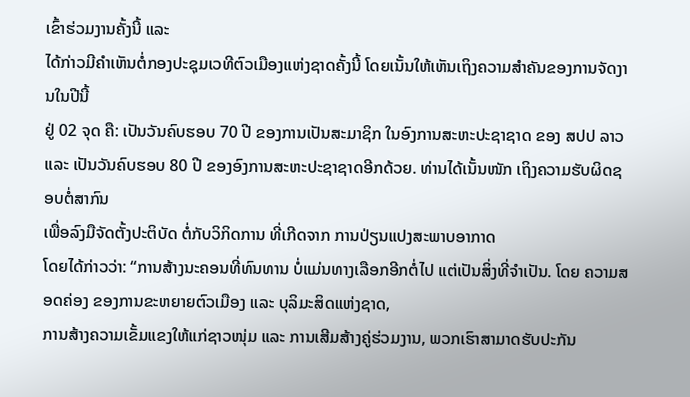ເຂົ້າຮ່ວມງານຄັ້ງນີ້ ແລະ
ໄດ້ກ່າວມີຄຳເຫັນຕໍ່ກອງປະຊຸມເວທີຕົວເມືອງແຫ່ງຊາດຄັ້ງນີ້ ໂດຍເນັ້ນໃຫ້ເຫັນເຖິງຄວາມສຳຄັນຂອງການຈັດງານໃນປີນີ້
ຢູ່ 02 ຈຸດ ຄື: ເປັນວັນຄົບຮອບ 70 ປີ ຂອງການເປັນສະມາຊິກ ໃນອົງການສະຫະປະຊາຊາດ ຂອງ ສປປ ລາວ ແລະ ເປັນວັນຄົບຮອບ 80 ປີ ຂອງອົງການສະຫະປະຊາຊາດອີກດ້ວຍ. ທ່ານໄດ້ເນັ້ນໜັກ ເຖິງຄວາມຮັບຜິດຊອບຕໍ່ສາກົນ
ເພື່ອລົງມືຈັດຕັ້ງປະຕິບັດ ຕໍ່ກັບວິກິດການ ທີ່ເກີດຈາກ ການປ່ຽນແປງສະພາບອາກາດ
ໂດຍໄດ້ກ່າວວ່າ: “ການສ້າງນະຄອນທີ່ທົນທານ ບໍ່ແມ່ນທາງເລືອກອີກຕໍ່ໄປ ແຕ່ເປັນສິ່ງທີ່ຈຳເປັນ. ໂດຍ ຄວາມສອດຄ່ອງ ຂອງການຂະຫຍາຍຕົວເມືອງ ແລະ ບຸລິມະສິດແຫ່ງຊາດ,
ການສ້າງຄວາມເຂັ້ມແຂງໃຫ້ແກ່ຊາວໜຸ່ມ ແລະ ການເສີມສ້າງຄູ່ຮ່ວມງານ, ພວກເຮົາສາມາດຮັບປະກັນ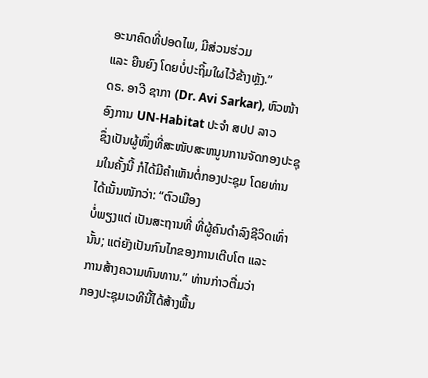ອະນາຄົດທີ່ປອດໄພ, ມີສ່ວນຮ່ວມ
ແລະ ຍືນຍົງ ໂດຍບໍ່ປະຖິ້ມໃຜໄວ້ຂ້າງຫຼັງ.”
ດຣ. ອາວີ ຊາກາ (Dr. Avi Sarkar), ຫົວໜ້າອົງການ UN-Habitat ປະຈໍາ ສປປ ລາວ
ຊຶ່ງເປັນຜູ້ໜຶ່ງທີ່ສະໜັບສະຫນູນການຈັດກອງປະຊຸມໃນຄັ້ງນີ້ ກໍໄດ້ມີຄຳເຫັນຕໍ່ກອງປະຊຸມ ໂດຍທ່ານ
ໄດ້ເນັ້ນໜັກວ່າ: “ຕົວເມືອງ
ບໍ່ພຽງແຕ່ ເປັນສະຖານທີ່ ທີ່ຜູ້ຄົນດໍາລົງຊີວິດເທົ່ານັ້ນ; ແຕ່ຍັງເປັນກົນໄກຂອງການເຕີບໂຕ ແລະ
ການສ້າງຄວາມທົນທານ.” ທ່ານກ່າວຕື່ມວ່າ
ກອງປະຊຸມເວທີນີ້ໄດ້ສ້າງພື້ນ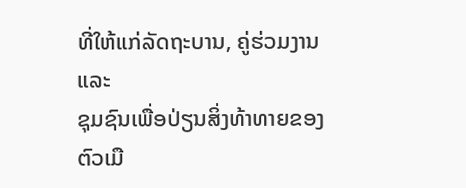ທີ່ໃຫ້ແກ່ລັດຖະບານ, ຄູ່ຮ່ວມງານ ແລະ
ຊຸມຊົນເພື່ອປ່ຽນສິ່ງທ້າທາຍຂອງຕົວເມື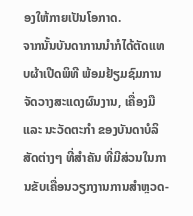ອງໃຫ້ກາຍເປັນໂອກາດ.
ຈາກນັ້ນບັນດາການນຳກໍໄດ້ຕັດແທບຜ້າເປີດພິທີ ພ້ອມຢ້ຽມຊົມການຈັດວາງສະແດງຜົນງານ, ເຄື່ອງມື
ແລະ ນະວັດຕະກຳ ຂອງບັນດາບໍລິສັດຕ່າງໆ ທີ່ສຳຄັນ ທີ່ມີສ່ວນໃນການຂັບເຄື່ອນວຽກງານການສຳຫຼວດ-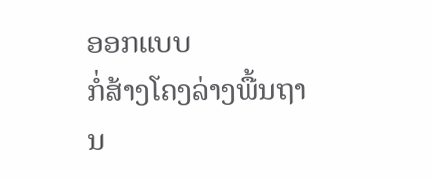ອອກແບບ
ກໍ່ສ້າງໂຄງລ່າງພື້ນຖານ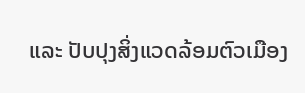ແລະ ປັບປຸງສິ່ງແວດລ້ອມຕົວເມືອງ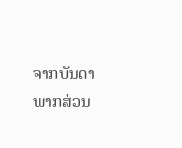ຈາກບັນດາພາກສ່ວນ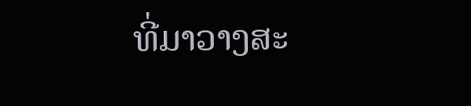ທີ່ມາວາງສະ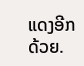ແດງອີກດ້ວຍ.